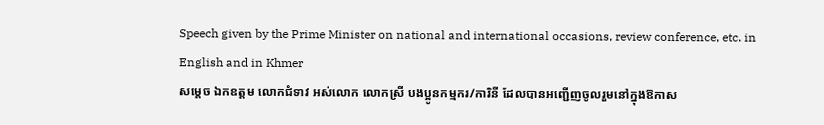Speech given by the Prime Minister on national and international occasions, review conference, etc. in English and in Khmer
សម្តេច ឯកឧត្តម លោកជំទាវ អស់លោក លោកស្រី បងប្អូនកម្មករ/ការិនី ដែលបានអញ្ជើញចូលរួមនៅក្នុងឱកាស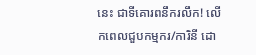នេះ ជាទីគោរពនឹករលឹក! លើកពេលជួបកម្មករ/ការិនី ដោ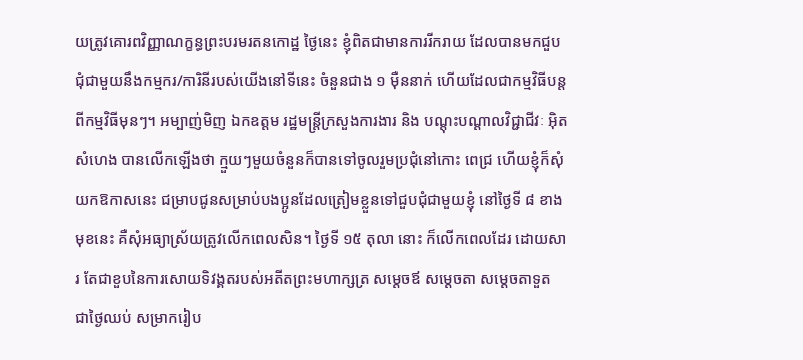យត្រូវគោរពវិញ្ញាណក្ខន្ធព្រះបរមរតនកោដ្ឋ ថ្ងៃនេះ ខ្ញុំពិតជាមានការរីករាយ ដែលបានមកជួបជុំជាមួយនឹងកម្មករ/ការិនីរបស់យើងនៅទីនេះ ចំនួនជាង ១ ម៉ឺននាក់ ហើយដែលជាកម្មវិធីបន្តពីកម្មវិធីមុនៗ។ អម្បាញ់មិញ ឯកឧត្តម រដ្ឋមន្ត្រីក្រសួងការងារ និង បណ្តុះបណ្តាលវិជ្ជាជីវៈ អ៊ិត សំហេង បានលើកឡើងថា ក្មួយៗមួយចំនួនក៏បានទៅចូលរួមប្រជុំនៅកោះ ពេជ្រ ហើយខ្ញុំក៏សុំយកឱកាសនេះ ជម្រាបជូនសម្រាប់បងប្អូនដែលត្រៀមខ្លួនទៅជួបជុំជាមួយខ្ញុំ នៅថ្ងៃទី ៨ ខាងមុខនេះ គឺសុំអធ្យាស្រ័យត្រូវលើកពេលសិន។ ថ្ងៃទី ១៥ តុលា នោះ ក៏លើកពេលដែរ ដោយសារ តែជាខួបនៃការសោយទិវង្គតរបស់អតីតព្រះមហាក្សត្រ សម្តេចឪ សម្តេចតា សម្តេចតាទួត ជាថ្ងៃឈប់ សម្រាករៀប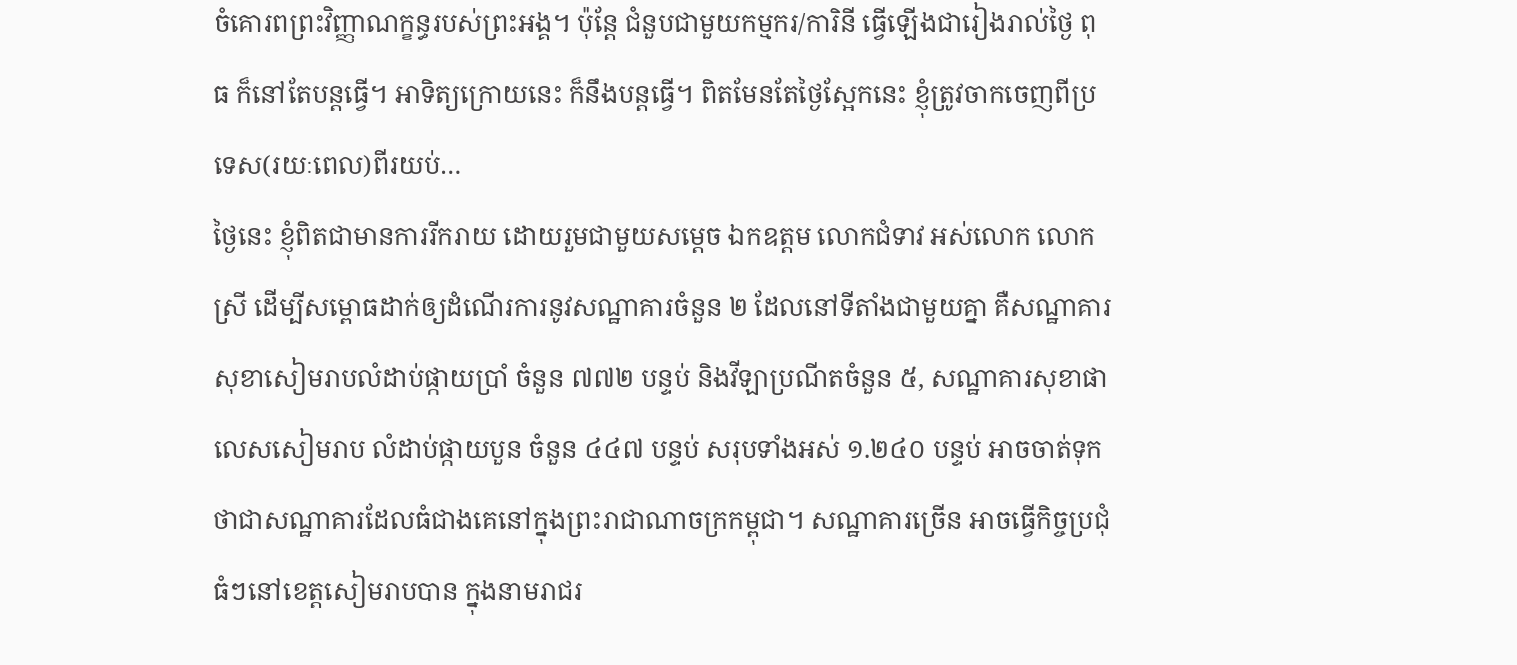ចំគោរពព្រះវិញ្ញាណក្ខន្ធរបស់ព្រះអង្គ។ ប៉ុន្តែ ជំនួបជាមួយកម្មករ/ការិនី ធ្វើឡើងជារៀងរាល់ថ្ងៃ ពុធ ក៏នៅតែបន្តធ្វើ។ អាទិត្យក្រោយនេះ ក៏នឹងបន្តធ្វើ។ ពិតមែនតែថ្ងៃស្អែកនេះ ខ្ញុំត្រូវចាកចេញពីប្រទេស(រយៈពេល)ពីរយប់…
ថ្ងៃនេះ ខ្ញុំពិតជាមានការរីករាយ ដោយរួមជាមួយសម្តេច ឯកឧត្តម លោកជំទាវ អស់លោក លោកស្រី ដើម្បីសម្ពោធដាក់ឲ្យដំណើរការនូវសណ្ឋាគារចំនួន ២ ដែលនៅទីតាំងជាមួយគ្នា គឺសណ្ឋាគារសុខាសៀមរាបលំដាប់ផ្កាយប្រាំ ចំនួន ៧៧២ បន្ទប់ និងវីឡាប្រណីតចំនួន ៥, សណ្ឋាគារសុខាផាលេសសៀមរាប លំដាប់ផ្កាយបួន ចំនួន ៤៤៧ បន្ទប់ សរុបទាំងអស់ ១.២៤០ បន្ទប់ អាចចាត់ទុកថាជាសណ្ឋាគារដែលធំជាងគេនៅក្នុងព្រះរាជាណាចក្រកម្ពុជា។ សណ្ឋាគារច្រើន អាចធ្វើកិច្ចប្រជុំធំៗនៅខេត្តសៀមរាបបាន ក្នុងនាមរាជរ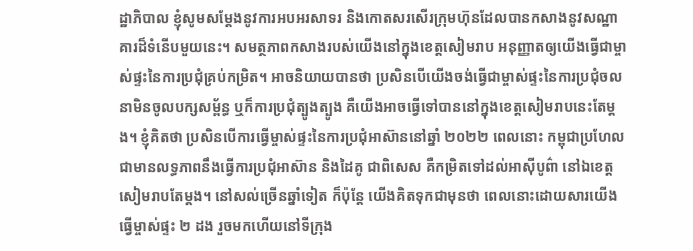ដ្ឋាភិបាល ខ្ញុំសូមសម្តែងនូវការអបអរសាទរ និងកោតសរសើរក្រុមហ៊ុនដែលបានកសាងនូវសណ្ឋាគារដ៏ទំនើបមួយនេះ។ សមត្ថភាពកសាងរបស់យើងនៅក្នុងខេត្តសៀមរាប អនុញ្ញាតឲ្យយើងធ្វើជាម្ចាស់ផ្ទះនៃការប្រជុំគ្រប់កម្រិត។ អាចនិយាយបានថា ប្រសិនបើយើងចង់ធ្វើជាម្ចាស់ផ្ទះនៃការប្រជុំចលនាមិនចូលបក្សសម្ព័ន្ធ ឬក៏ការប្រជុំត្បូងត្បូង គឺយើងអាចធ្វើទៅបាននៅក្នុងខេត្តសៀមរាបនេះតែម្តង។ ខ្ញុំគិតថា ប្រសិនបើការធ្វើម្ចាស់ផ្ទះនៃការប្រជុំអាស៊ាននៅឆ្នាំ ២០២២ ពេលនោះ កម្ពុជាប្រហែលជាមានលទ្ធភាពនឹងធ្វើការប្រជុំអាស៊ាន និងដៃគូ ជាពិសេស គឺកម្រិតទៅដល់អាស៊ីបូព៌ា នៅឯខេត្តសៀមរាបតែម្តង។ នៅសល់ច្រើនឆ្នាំទៀត ក៏ប៉ុន្តែ យើងគិតទុកជាមុនថា ពេលនោះដោយសារយើងធ្វើម្ចាស់ផ្ទះ ២ ដង រួចមកហើយនៅទីក្រុង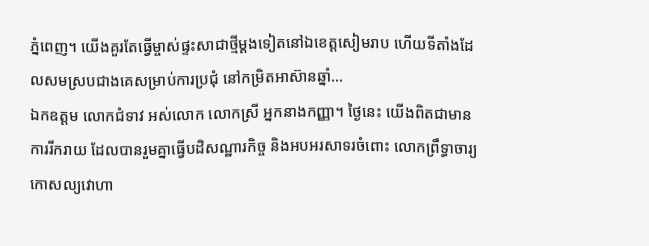ភ្នំពេញ។ យើងគួរតែធ្វើម្ចាស់ផ្ទះសាជាថ្មីម្តងទៀតនៅឯខេត្តសៀមរាប ហើយទីតាំងដែលសមស្របជាងគេសម្រាប់ការប្រជុំ នៅកម្រិតអាស៊ានឆ្នាំ…
ឯកឧត្តម លោកជំទាវ អស់លោក លោកស្រី អ្នកនាងកញ្ញា។ ថ្ងៃនេះ យើងពិតជាមានការរីករាយ ដែលបានរួមគ្នាធ្វើបដិសណ្ឋារកិច្ច និងអបអរសាទរចំពោះ លោកព្រឹទ្ធាចារ្យ កោសល្យវោហា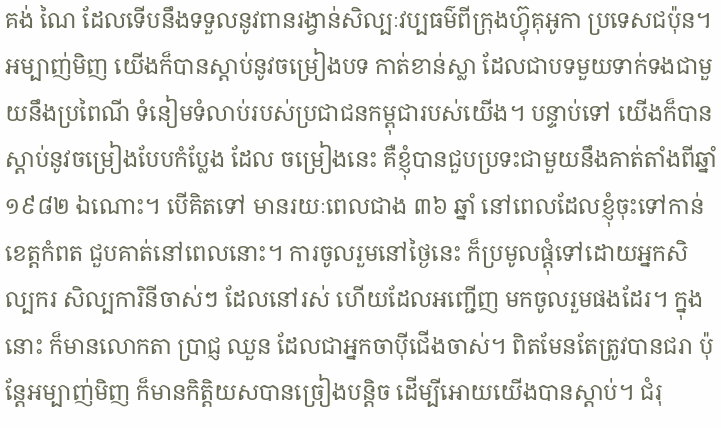គង់ ណៃ ដែលទើបនឹងទទួលនូវពានរង្វាន់សិល្បៈវប្បធម៌ពីក្រុងហ្វ៊ុគុអូកា ប្រទេសជប៉ុន។ អម្បាញ់មិញ យើងក៏បានស្ដាប់នូវចម្រៀងបទ កាត់ខាន់ស្លា ដែលជាបទមួយទាក់ទងជាមួយនឹងប្រពៃណី ទំនៀមទំលាប់របស់ប្រជាជនកម្ពុជារបស់យើង។ បន្ទាប់ទៅ យើងក៏បានស្ដាប់នូវចម្រៀងបែបកំប្លែង ដែល ចម្រៀងនេះ គឺខ្ញុំបានជួបប្រទះជាមួយនឹងគាត់តាំងពីឆ្នាំ ១៩៨២ ឯណោះ។ បើគិតទៅ មានរយៈពេលជាង ៣៦ ឆ្នាំ នៅពេលដែលខ្ញុំចុះទៅកាន់ខេត្តកំពត ជួបគាត់នៅពេលនោះ។ ការចូលរួមនៅថ្ងៃនេះ ក៏ប្រមូលផ្ដុំទៅដោយអ្នកសិល្បករ សិល្បការិនីចាស់ៗ ដែលនៅរស់ ហើយដែលអញ្ជើញ មកចូលរួមផងដែរ។ ក្នុងនោះ ក៏មានលោកតា ប្រាជ្ញ ឈួន ដែលជាអ្នកចាប៉ីជើងចាស់។ ពិតមែនតែត្រូវបានជរា ប៉ុន្តែអម្បាញ់មិញ ក៏មានកិត្តិយសបានច្រៀងបន្ដិច ដើម្បីអោយយើងបានស្ដាប់។ ជំរុ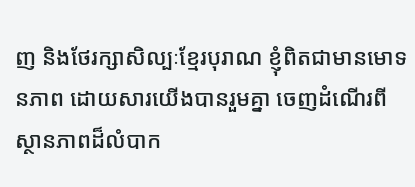ញ និងថែរក្សាសិល្បៈខ្មែរបុរាណ ខ្ញុំពិតជាមានមោទនភាព ដោយសារយើងបានរួមគ្នា ចេញដំណើរពីស្ថានភាពដ៏លំបាក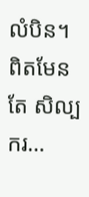លំបិន។ ពិតមែនតែ សិល្បករ…